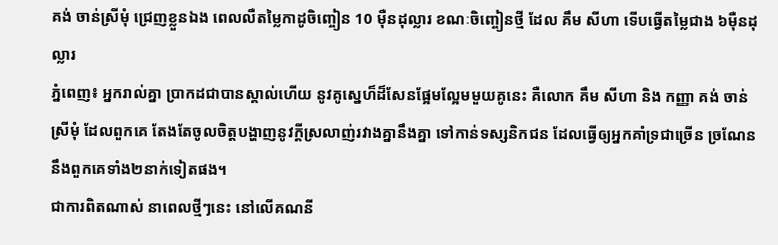គង់ ចាន់ស្រីមុំ ជ្រេញខ្លួនឯង ពេលលឺតម្លៃកាដូចិញ្ចៀន 10 ម៉ឺនដុល្លារ ខណៈចិញ្ចៀនថ្មី ដែល គឹម សីហា ទើបធ្វើតម្លៃជាង ៦ម៉ឺនដុល្លារ
ភ្នំពេញ៖ អ្នករាល់គ្នា ប្រាកដជាបានស្គាល់ហើយ នូវគូស្នេហ៏ដ៏សែនផ្អែមល្អែមមួយគូនេះ គឺលោក គឹម សីហា និង កញ្ញា គង់ ចាន់ស្រីមុំ ដែលពួកគេ តែងតែចូលចិត្តបង្ហាញនូវក្តីស្រលាញ់រវាងគ្នានឹងគ្នា ទៅកាន់ទស្សនិកជន ដែលធ្វើឲ្យអ្នកគាំទ្រជាច្រើន ច្រណែននឹងពួកគេទាំង២នាក់ទៀតផង។
ជាការពិតណាស់ នាពេលថ្មីៗនេះ នៅលើគណនី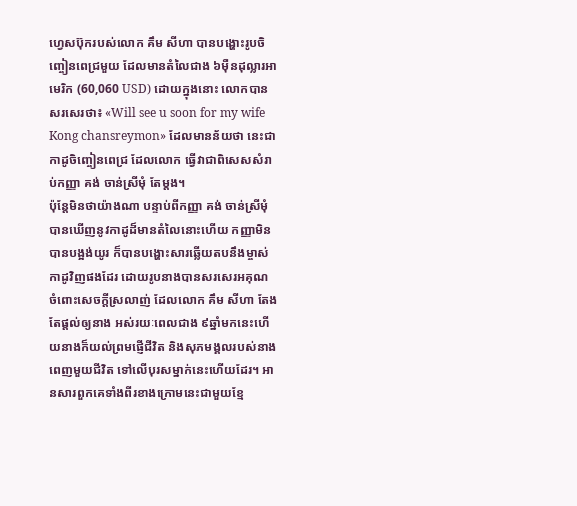ហ្វេសប៊ុករបស់លោក គឹម សីហា បានបង្ហោះរូបចិញ្ចៀនពេជ្រមួយ ដែលមានតំលៃជាង ៦ម៉ឺនដុល្លារអាមេរិក (60,060 USD) ដោយក្នុងនោះ លោកបានសរសេរថា៖ «Will see u soon for my wife Kong chansreymon» ដែលមានន័យថា នេះជាកាដូចិញ្ចៀនពេជ្រ ដែលលោក ធ្វើវាជាពិសេសសំរាប់កញ្ញា គង់ ចាន់ស្រីមុំ តែម្តង។
ប៉ុន្តែមិនថាយ៉ាងណា បន្ទាប់ពីកញ្ញា គង់ ចាន់ស្រីមុំ បានឃើញនូវកាដូដ៏មានតំលៃនោះហើយ កញ្ញាមិនបានបង្អង់យូរ ក៏បានបង្ហោះសារឆ្លើយតបនឹងម្ចាស់កាដូវិញផងដែរ ដោយរូបនាងបានសរសេរអគុណ ចំពោះសេចក្តីស្រលាញ់ ដែលលោក គឹម សីហា តែងតែផ្តល់ឲ្យនាង អស់រយៈពេលជាង ៩ឆ្នាំមកនេះហើយនាងក៏យល់ព្រមផ្ញើជីវិត និងសុភមង្គលរបស់នាង ពេញមួយជីវិត ទៅលើបុរសម្នាក់នេះហើយដែរ។ អានសារពួកគេទាំងពីរខាងក្រោមនេះជាមួយខ្មែ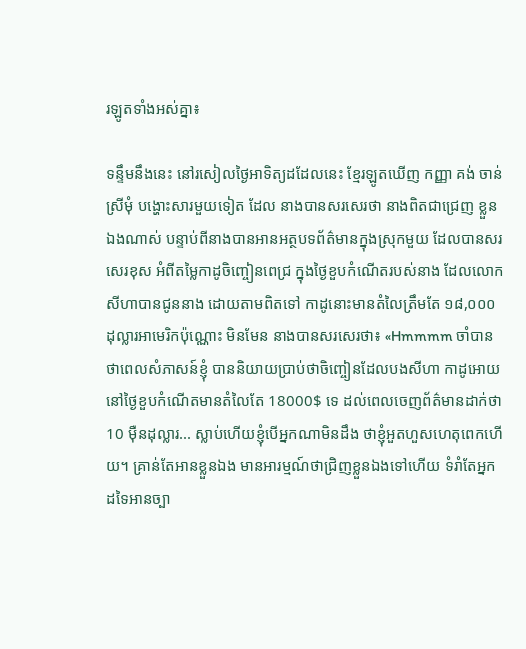រឡូតទាំងអស់គ្នា៖

ទន្ទឹមនឹងនេះ នៅរសៀលថ្ងៃអាទិត្យដដែលនេះ ខ្មែរឡូតឃើញ កញ្ញា គង់ ចាន់ស្រីមុំ បង្ហោះសារមួយទៀត ដែល នាងបានសរសេរថា នាងពិតជាជ្រេញ ខ្លួនឯងណាស់ បន្ទាប់ពីនាងបានអានអត្ថបទព័ត៌មានក្នុងស្រុកមួយ ដែលបានសរសេរខុស អំពីតម្លៃកាដូចិញ្ចៀនពេជ្រ ក្នុងថ្ងៃខួបកំណើតរបស់នាង ដែលលោក សីហាបានជូននាង ដោយតាមពិតទៅ កាដូនោះមានតំលៃត្រឹមតែ ១៨,០០០ដុល្លារអាមេរិកប៉ុណ្ណោះ មិនមែន នាងបានសរសេរថា៖ «Hmmmm ចាំបានថាពេលសំភាសន៍ខ្ញុំ បាននិយាយប្រាប់ថាចិញ្ចៀនដែលបងសីហា កាដូអោយនៅថ្ងៃខួបកំណើតមានតំលៃតែ 18000$ ទេ ដល់ពេលចេញព័ត៌មានដាក់ថា 10 ម៉ឺនដុល្លារ... ស្លាប់ហើយខ្ញុំបើអ្នកណាមិនដឹង ថាខ្ញុំអួតហួសហេតុពេកហើយ។ គ្រាន់តែអានខ្លួនឯង មានអារម្មណ៍ថាជ្រិញខ្លួនឯងទៅហើយ ទំរាំតែអ្នកដទៃអានច្បា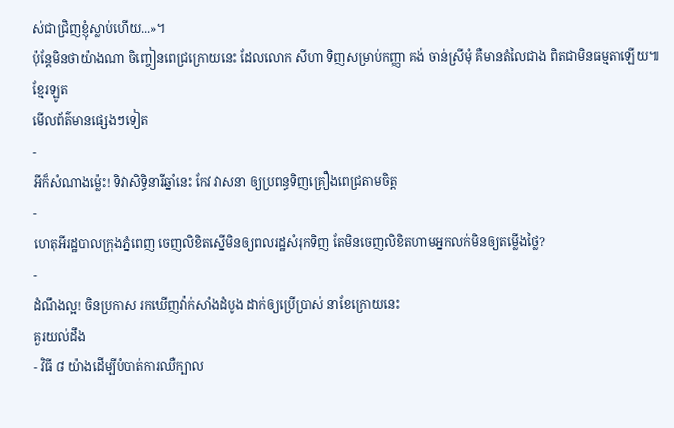ស់ជាជ្រិញខ្ញុំស្លាប់ហើយ...»។
ប៉ុន្តែមិនថាយ៉ាងណា ចិញ្ចៀនពេជ្រក្រោយនេះ ដែលលោក សីហា ទិញសម្រាប់កញ្ញា គង់ ចាន់ស្រីមុំ គឺមានតំលៃជាង ពិតជាមិនធម្មតាឡើយ៕
ខ្មែរឡូត
មើលព័ត៌មានផ្សេងៗទៀត
-
អីក៏សំណាងម្ល៉េះ! ទិវាសិទ្ធិនារីឆ្នាំនេះ កែវ វាសនា ឲ្យប្រពន្ធទិញគ្រឿងពេជ្រតាមចិត្ត
-
ហេតុអីរដ្ឋបាលក្រុងភ្នំពេញ ចេញលិខិតស្នើមិនឲ្យពលរដ្ឋសំរុកទិញ តែមិនចេញលិខិតហាមអ្នកលក់មិនឲ្យតម្លើងថ្លៃ?
-
ដំណឹងល្អ! ចិនប្រកាស រកឃើញវ៉ាក់សាំងដំបូង ដាក់ឲ្យប្រើប្រាស់ នាខែក្រោយនេះ
គួរយល់ដឹង
- វិធី ៨ យ៉ាងដើម្បីបំបាត់ការឈឺក្បាល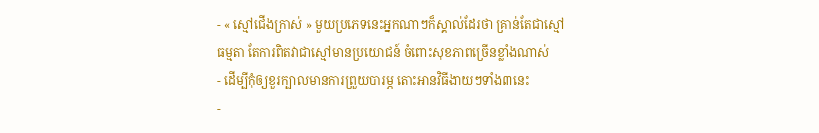- « ស្មៅជើងក្រាស់ » មួយប្រភេទនេះអ្នកណាៗក៏ស្គាល់ដែរថា គ្រាន់តែជាស្មៅធម្មតា តែការពិតវាជាស្មៅមានប្រយោជន៍ ចំពោះសុខភាពច្រើនខ្លាំងណាស់
- ដើម្បីកុំឲ្យខួរក្បាលមានការព្រួយបារម្ភ តោះអានវិធីងាយៗទាំង៣នេះ
-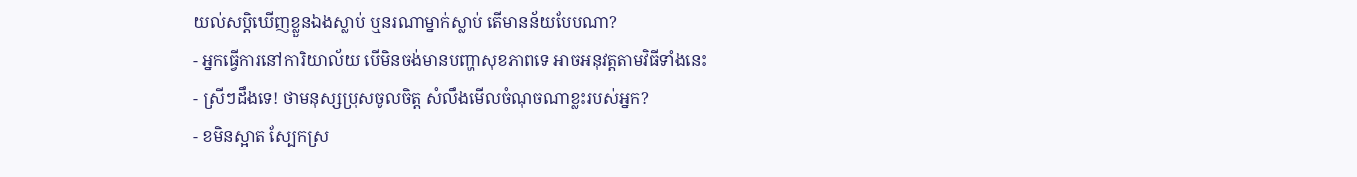យល់សប្តិឃើញខ្លួនឯងស្លាប់ ឬនរណាម្នាក់ស្លាប់ តើមានន័យបែបណា?
- អ្នកធ្វើការនៅការិយាល័យ បើមិនចង់មានបញ្ហាសុខភាពទេ អាចអនុវត្តតាមវិធីទាំងនេះ
- ស្រីៗដឹងទេ! ថាមនុស្សប្រុសចូលចិត្ត សំលឹងមើលចំណុចណាខ្លះរបស់អ្នក?
- ខមិនស្អាត ស្បែកស្រ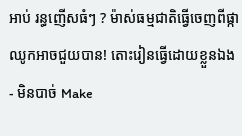អាប់ រន្ធញើសធំៗ ? ម៉ាស់ធម្មជាតិធ្វើចេញពីផ្កាឈូកអាចជួយបាន! តោះរៀនធ្វើដោយខ្លួនឯង
- មិនបាច់ Make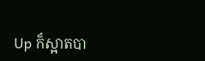Up ក៏ស្អាតបា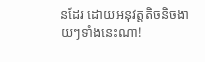នដែរ ដោយអនុវត្តតិចនិចងាយៗទាំងនេះណា!